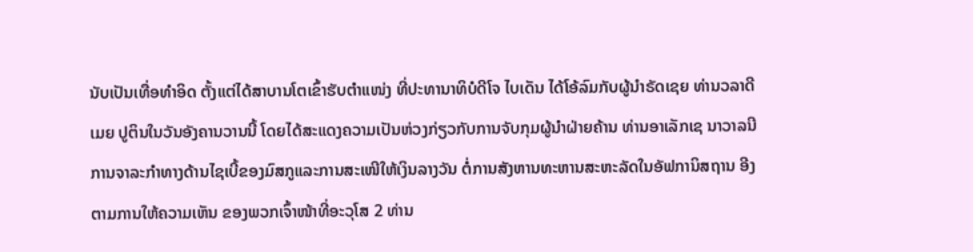ນັບເປັນເທື່ອທຳອິດ ຕັ້ງແຕ່ໄດ້ສາບານໂຕເຂົ້າຮັບຕຳແໜ່ງ ທີ່ປະທານາທິບໍດີໂຈ ໄບເດັນ ໄດ້ໂອ້ລົມກັບຜູ້ນຳຣັດເຊຍ ທ່ານວລາດີເມຍ ປູຕິນໃນວັນອັງຄານວານນີ້ ໂດຍໄດ້ສະແດງຄວາມເປັນຫ່ວງກ່ຽວກັບການຈັບກຸມຜູ້ນຳຝ່າຍຄ້ານ ທ່ານອາເລັກເຊ ນາວາລນີ ການຈາລະກຳທາງດ້ານໄຊເບີ້ຂອງມົສກູແລະການສະເໜີໃຫ້ເງິນລາງວັນ ຕໍ່ການສັງຫານທະຫານສະຫະລັດໃນອັຟການິສຖານ ອີງຕາມການໃຫ້ຄວາມເຫັນ ຂອງພວກເຈົ້າໜ້າທີ່ອະວຸໂສ 2 ທ່ານ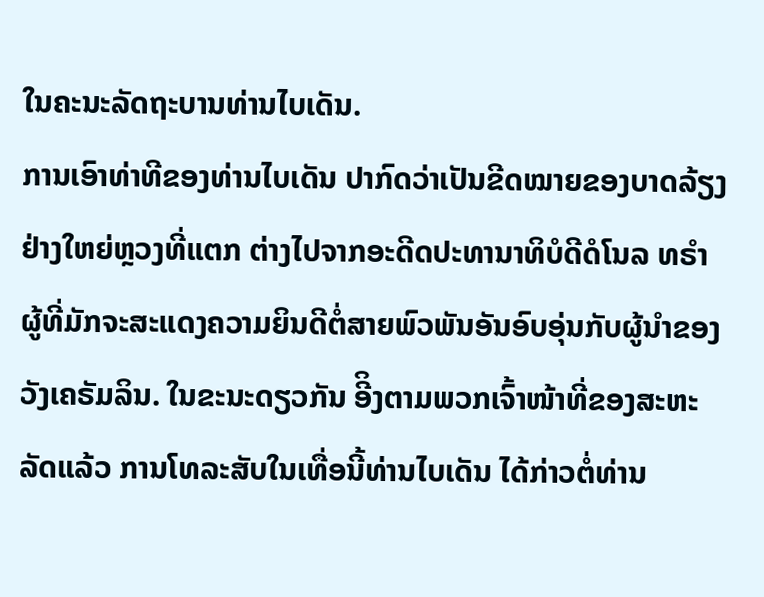ໃນຄະນະລັດຖະບານທ່ານໄບເດັນ.
ການເອົາທ່າທີຂອງທ່ານໄບເດັນ ປາກົດວ່າເປັນຂີດໝາຍຂອງບາດລ້ຽງຢ່າງໃຫຍ່ຫຼວງທີ່ແຕກ ຕ່າງໄປຈາກອະດີດປະທານາທິບໍດີດໍໂນລ ທຣຳ ຜູ້ທີ່ມັກຈະສະແດງຄວາມຍິນດີຕໍ່ສາຍພົວພັນອັນອົບອຸ່ນກັບຜູ້ນຳຂອງວັງເຄຣັມລິນ. ໃນຂະນະດຽວກັນ ອີິງຕາມພວກເຈົ້າໜ້າທີ່ຂອງສະຫະ ລັດແລ້ວ ການໂທລະສັບໃນເທື່ອນີ້ທ່ານໄບເດັນ ໄດ້ກ່າວຕໍ່ທ່ານ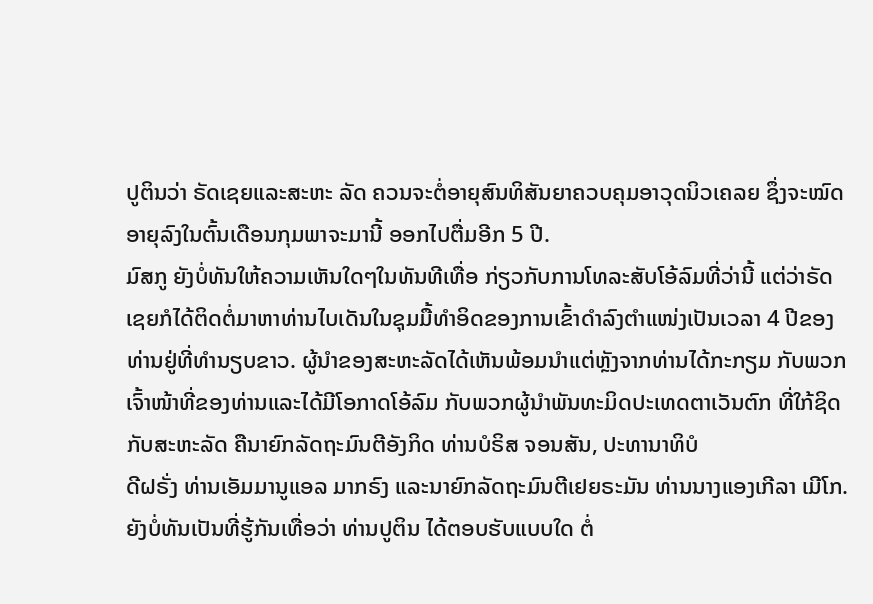ປູຕິນວ່າ ຣັດເຊຍແລະສະຫະ ລັດ ຄວນຈະຕໍ່ອາຍຸສົນທິສັນຍາຄວບຄຸມອາວຸດນິວເຄລຍ ຊຶ່ງຈະໝົດອາຍຸລົງໃນຕົ້ນເດືອນກຸມພາຈະມານີ້ ອອກໄປຕື່ມອີກ 5 ປີ.
ມົສກູ ຍັງບໍ່ທັນໃຫ້ຄວາມເຫັນໃດໆໃນທັນທີເທື່ອ ກ່ຽວກັບການໂທລະສັບໂອ້ລົມທີ່ວ່ານີ້ ແຕ່ວ່າຣັດເຊຍກໍໄດ້ຕິດຕໍ່ມາຫາທ່ານໄບເດັນໃນຊຸມມື້ທຳອິດຂອງການເຂົ້າດຳລົງຕຳແໜ່ງເປັນເວລາ 4 ປີຂອງທ່ານຢູ່ທີ່ທຳນຽບຂາວ. ຜູ້ນຳຂອງສະຫະລັດໄດ້ເຫັນພ້ອມນຳແຕ່ຫຼັງຈາກທ່ານໄດ້ກະກຽມ ກັບພວກເຈົ້າໜ້າທີ່ຂອງທ່ານແລະໄດ້ມີໂອກາດໂອ້ລົມ ກັບພວກຜູ້ນຳພັນທະມິດປະເທດຕາເວັນຕົກ ທີ່ໃກ້ຊິດກັບສະຫະລັດ ຄືນາຍົກລັດຖະມົນຕີອັງກິດ ທ່ານບໍຣິສ ຈອນສັນ, ປະທານາທິບໍ
ດີຝຣັ່ງ ທ່ານເອັມມານູແອລ ມາກຣົງ ແລະນາຍົກລັດຖະມົນຕີເຢຍຣະມັນ ທ່ານນາງແອງເກີລາ ເມີໂກ.
ຍັງບໍ່ທັນເປັນທີ່ຮູ້ກັນເທື່ອວ່າ ທ່ານປູຕິນ ໄດ້ຕອບຮັບແບບໃດ ຕໍ່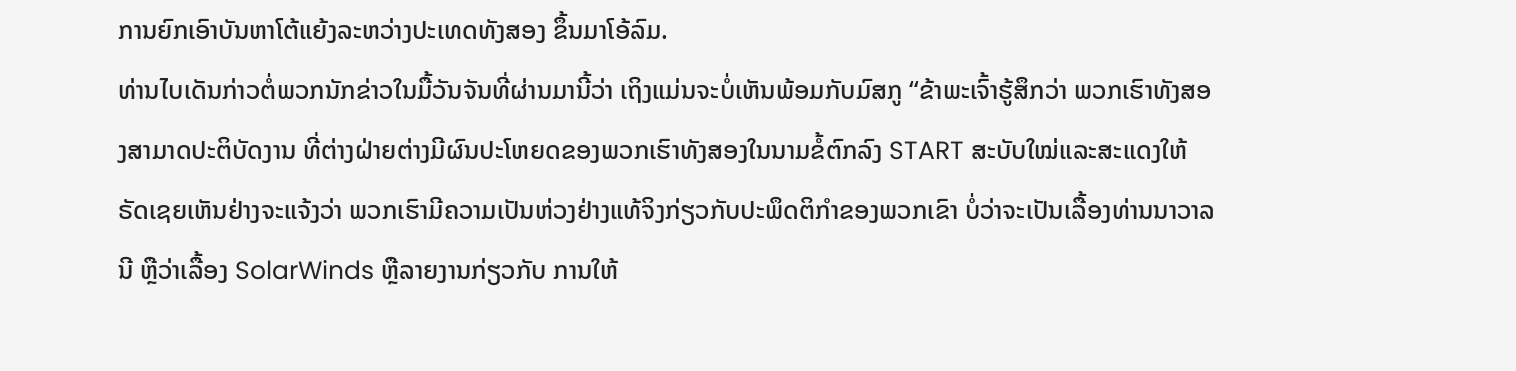ການຍົກເອົາບັນຫາໂຕ້ແຍ້ງລະຫວ່າງປະເທດທັງສອງ ຂຶ້ນມາໂອ້ລົມ.
ທ່ານໄບເດັນກ່າວຕໍ່ພວກນັກຂ່າວໃນມື້ວັນຈັນທີ່ຜ່ານມານີ້ວ່າ ເຖິງແມ່ນຈະບໍ່ເຫັນພ້ອມກັບມົສກູ “ຂ້າພະເຈົ້າຮູ້ສຶກວ່າ ພວກເຮົາທັງສອງສາມາດປະຕິບັດງານ ທີ່ຕ່າງຝ່າຍຕ່າງມີຜົນປະໂຫຍດຂອງພວກເຮົາທັງສອງໃນນາມຂໍ້ຕົກລົງ START ສະບັບໃໝ່ແລະສະແດງໃຫ້ຣັດເຊຍເຫັນຢ່າງຈະແຈ້ງວ່າ ພວກເຮົາມີຄວາມເປັນຫ່ວງຢ່າງແທ້ຈິງກ່ຽວກັບປະພຶດຕິກຳຂອງພວກເຂົາ ບໍ່ວ່າຈະເປັນເລື້ອງທ່ານນາວາລນີ ຫຼືວ່າເລື້ອງ SolarWinds ຫຼືລາຍງານກ່ຽວກັບ ການໃຫ້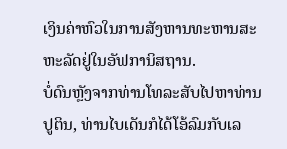ເງິນຄ່າຫົວໃນການສັງຫານທະຫານສະຫະລັດຢູ່ໃນອັຟການິສຖານ.
ບໍ່ດົນຫຼັງຈາກທ່ານໂທລະສັບໄປຫາທ່ານປູຕິນ, ທ່ານໄບເດັນກໍໄດ້ໂອ້ລົມກັບເລ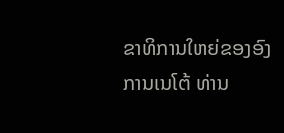ຂາທິການໃຫຍ່ຂອງອົງການເນໂຕ້ ທ່ານ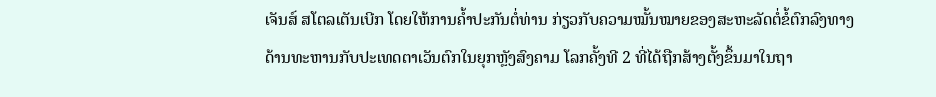ເຈັນສ໌ ສໂຕລເຕັນເບີກ ໂດຍໃຫ້ການຄ້ຳປະກັນຕໍ່ທ່ານ ກ່ຽວກັບຄວາມໝັ້ນໝາຍຂອງສະຫະລັດຕໍ່ຂໍ້ຕົກລົງທາງດ້ານທະຫານກັບປະເທດຕາເວັນຕົກໃນຍຸກຫຼັງສົງຄາມ ໂລກຄັ້ງທີ 2 ທີ່ໄດ້ຖືກສ້າງຕັ້ງຂຶ້ນມາໃນຖາ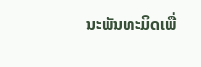ນະພັນທະມິດເພື່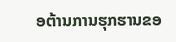ອຕ້ານການຮຸກຮານຂອ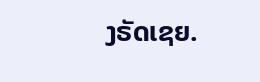ງຣັດເຊຍ.